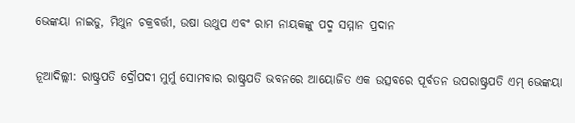ଭେଙ୍କୟା ନାଇଡୁ, ମିଥୁନ ଚକ୍ରବର୍ତ୍ତୀ, ଉଷା ଉଥୁପ ଏବଂ ରାମ ନାୟକଙ୍କୁ ପଦ୍ମ ସମ୍ମାନ ପ୍ରଦାନ

ନୂଆଦିଲ୍ଲୀ: ରାଷ୍ଟ୍ରପତି ଦ୍ରୌପଦୀ ମୁର୍ମୁ ସୋମବାର ରାଷ୍ଟ୍ରପତି ଭବନରେ ଆୟୋଜିତ ଏକ ଉତ୍ସବରେ ପୂର୍ବତନ ଉପରାଷ୍ଟ୍ରପତି ଏମ୍ ଭେଙ୍କୟା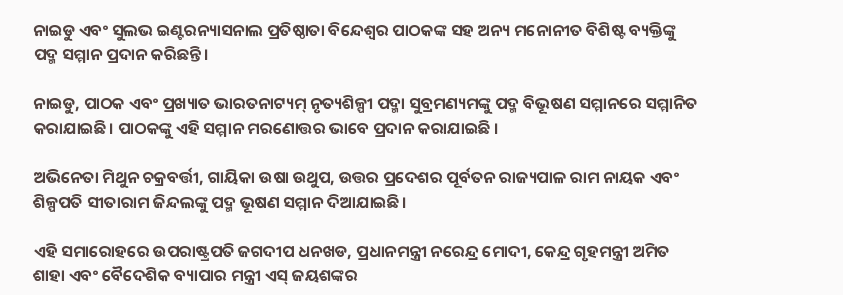ନାଇଡୁ ଏବଂ ସୁଲଭ ଇଣ୍ଟରନ୍ୟାସନାଲ ପ୍ରତିଷ୍ଠାତା ବିନ୍ଦେଶ୍ୱର ପାଠକଙ୍କ ସହ ଅନ୍ୟ ମନୋନୀତ ବିଶିଷ୍ଟ ବ୍ୟକ୍ତିଙ୍କୁ ପଦ୍ମ ସମ୍ମାନ ପ୍ରଦାନ କରିଛନ୍ତି।

ନାଇଡୁ, ପାଠକ ଏବଂ ପ୍ରଖ୍ୟାତ ଭାରତନାଟ୍ୟମ୍ ନୃତ୍ୟଶିଳ୍ପୀ ପଦ୍ମା ସୁବ୍ରମଣ୍ୟମଙ୍କୁ ପଦ୍ମ ବିଭୂଷଣ ସମ୍ମାନରେ ସମ୍ମାନିତ କରାଯାଇଛି। ପାଠକଙ୍କୁ ଏହି ସମ୍ମାନ ମରଣୋତ୍ତର ଭାବେ ପ୍ରଦାନ କରାଯାଇଛି ।

ଅଭିନେତା ମିଥୁନ ଚକ୍ରବର୍ତ୍ତୀ, ଗାୟିକା ଉଷା ଉଥୁପ, ଉତ୍ତର ପ୍ରଦେଶର ପୂର୍ବତନ ରାଜ୍ୟପାଳ ରାମ ନାୟକ ଏବଂ ଶିଳ୍ପପତି ସୀତାରାମ ଜିନ୍ଦଲଙ୍କୁ ପଦ୍ମ ଭୂଷଣ ସମ୍ମାନ ଦିଆଯାଇଛି।

ଏହି ସମାରୋହରେ ଉପରାଷ୍ଟ୍ରପତି ଜଗଦୀପ ଧନଖଡ, ପ୍ରଧାନମନ୍ତ୍ରୀ ନରେନ୍ଦ୍ର ମୋଦୀ, କେନ୍ଦ୍ର ଗୃହମନ୍ତ୍ରୀ ଅମିତ ଶାହା ଏବଂ ବୈଦେଶିକ ବ୍ୟାପାର ମନ୍ତ୍ରୀ ଏସ୍ ଜୟଶଙ୍କର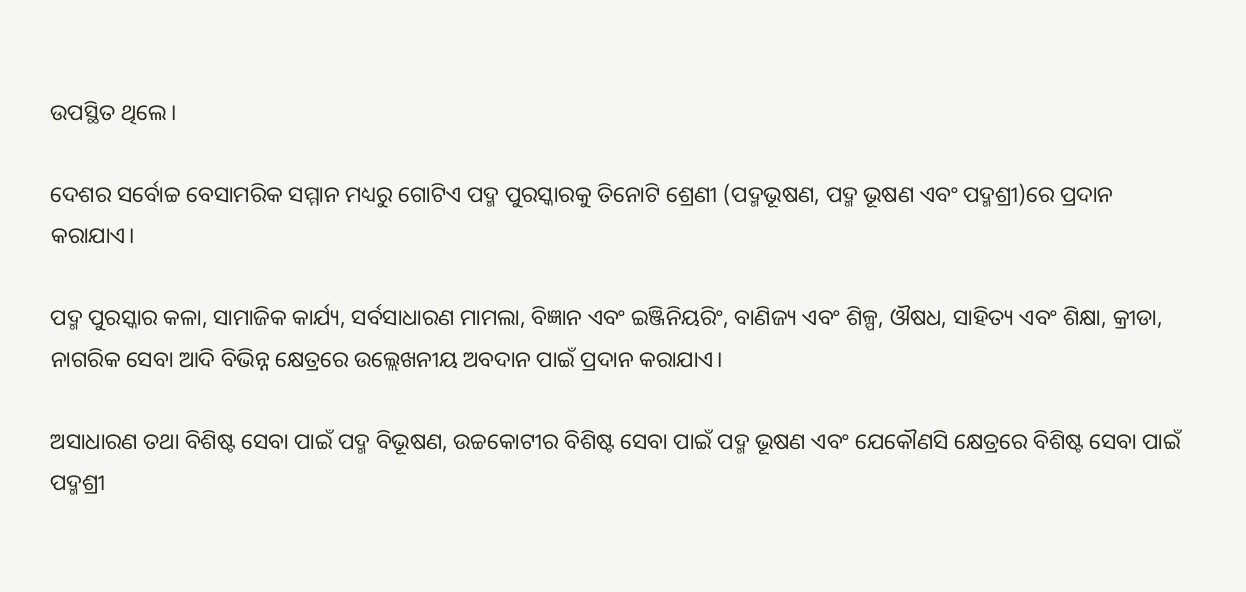ଉପସ୍ଥିତ ଥିଲେ।

ଦେଶର ସର୍ବୋଚ୍ଚ ବେସାମରିକ ସମ୍ମାନ ମଧ୍ୟରୁ ଗୋଟିଏ ପଦ୍ମ ପୁରସ୍କାରକୁ ତିନୋଟି ଶ୍ରେଣୀ (ପଦ୍ମଭୂଷଣ, ପଦ୍ମ ଭୂଷଣ ଏବଂ ପଦ୍ମଶ୍ରୀ)ରେ ପ୍ରଦାନ କରାଯାଏ।

ପଦ୍ମ ପୁରସ୍କାର କଳା, ସାମାଜିକ କାର୍ଯ୍ୟ, ସର୍ବସାଧାରଣ ମାମଲା, ବିଜ୍ଞାନ ଏବଂ ଇଞ୍ଜିନିୟରିଂ, ବାଣିଜ୍ୟ ଏବଂ ଶିଳ୍ପ, ଔଷଧ, ସାହିତ୍ୟ ଏବଂ ଶିକ୍ଷା, କ୍ରୀଡା, ନାଗରିକ ସେବା ଆଦି ବିଭିନ୍ନ କ୍ଷେତ୍ରରେ ଉଲ୍ଲେଖନୀୟ ଅବଦାନ ପାଇଁ ପ୍ରଦାନ କରାଯାଏ।

ଅସାଧାରଣ ତଥା ବିଶିଷ୍ଟ ସେବା ପାଇଁ ପଦ୍ମ ବିଭୂଷଣ, ଉଚ୍ଚକୋଟୀର ବିଶିଷ୍ଟ ସେବା ପାଇଁ ପଦ୍ମ ଭୂଷଣ ଏବଂ ଯେକୌଣସି କ୍ଷେତ୍ରରେ ବିଶିଷ୍ଟ ସେବା ପାଇଁ ପଦ୍ମଶ୍ରୀ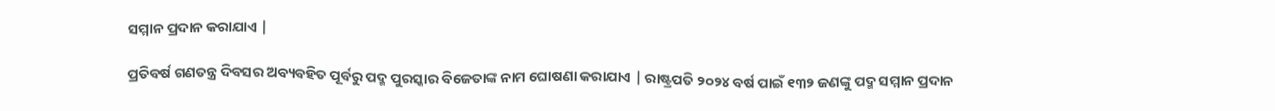ସମ୍ମାନ ପ୍ରଦାନ କରାଯାଏ |

ପ୍ରତିବର୍ଷ ଗଣତନ୍ତ୍ର ଦିବସର ଅବ୍ୟବହିତ ପୂର୍ବରୁ ପଦ୍ମ ପୁରସ୍କାର ବିଜେତାଙ୍କ ନାମ ଘୋଷଣା କରାଯାଏ | ରାଷ୍ଟ୍ରପତି ୨୦୨୪ ବର୍ଷ ପାଇଁ ୧୩୨ ଜଣଙ୍କୁ ପଦ୍ମ ସମ୍ମାନ ପ୍ରଦାନ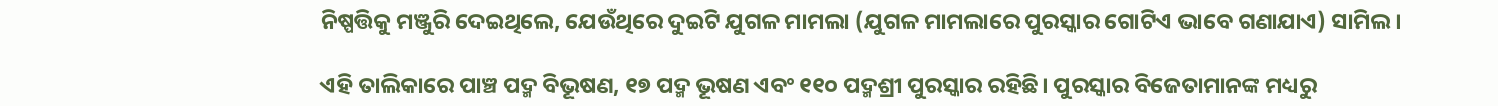ନିଷ୍ପତ୍ତିକୁ ମଞ୍ଜୁରି ଦେଇଥିଲେ, ଯେଉଁଥିରେ ଦୁଇଟି ଯୁଗଳ ମାମଲା (ଯୁଗଳ ମାମଲାରେ ପୁରସ୍କାର ଗୋଟିଏ ଭାବେ ଗଣାଯାଏ) ସାମିଲ।

ଏହି ତାଲିକାରେ ପାଞ୍ଚ ପଦ୍ମ ବିଭୂଷଣ, ୧୭ ପଦ୍ମ ଭୂଷଣ ଏବଂ ୧୧୦ ପଦ୍ମଶ୍ରୀ ପୁରସ୍କାର ରହିଛି। ପୁରସ୍କାର ବିଜେତାମାନଙ୍କ ମଧ୍ୟରୁ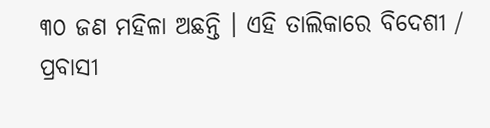୩୦ ଜଣ ମହିଳା ଅଛନ୍ତି । ଏହି ତାଲିକାରେ ବିଦେଶୀ / ପ୍ରବାସୀ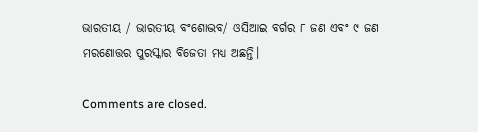ଭାରତୀୟ / ଭାରତୀୟ ବଂଶୋଦ୍ଭବ/ ଓସିଆଇ ବର୍ଗର ୮ ଜଣ ଏବଂ ୯ ଜଣ ମରଣୋତ୍ତର ପୁରସ୍କାର ବିଜେତା ମଧ୍ୟ ଅଛନ୍ତି।

Comments are closed.